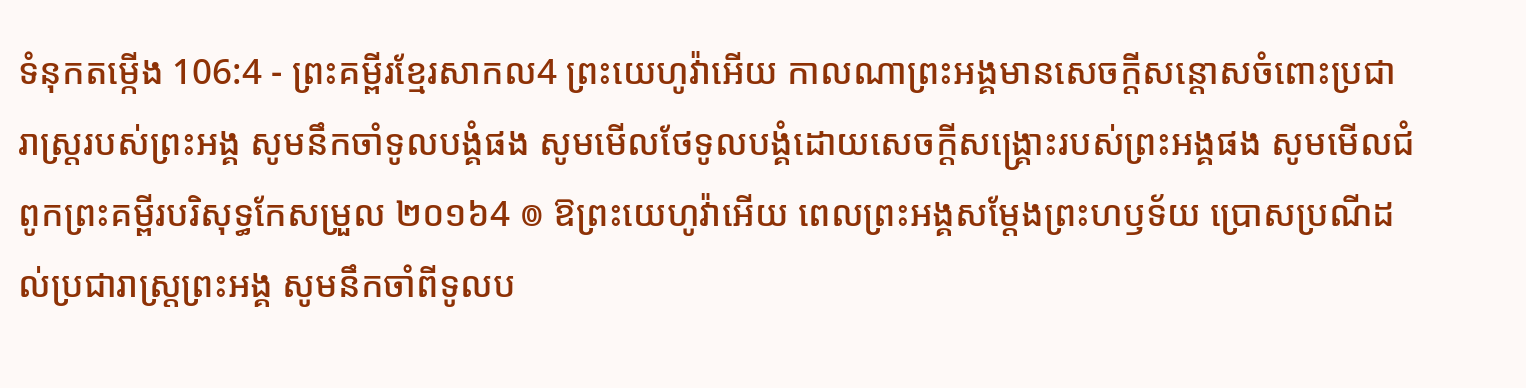ទំនុកតម្កើង 106:4 - ព្រះគម្ពីរខ្មែរសាកល4 ព្រះយេហូវ៉ាអើយ កាលណាព្រះអង្គមានសេចក្ដីសន្ដោសចំពោះប្រជារាស្ត្ររបស់ព្រះអង្គ សូមនឹកចាំទូលបង្គំផង សូមមើលថែទូលបង្គំដោយសេចក្ដីសង្គ្រោះរបស់ព្រះអង្គផង សូមមើលជំពូកព្រះគម្ពីរបរិសុទ្ធកែសម្រួល ២០១៦4 ៙ ឱព្រះយេហូវ៉ាអើយ ពេលព្រះអង្គសម្ដែងព្រះហឫទ័យ ប្រោសប្រណីដល់ប្រជារាស្ត្រព្រះអង្គ សូមនឹកចាំពីទូលប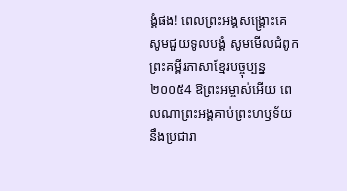ង្គំផង! ពេលព្រះអង្គសង្គ្រោះគេ សូមជួយទូលបង្គំ សូមមើលជំពូកព្រះគម្ពីរភាសាខ្មែរបច្ចុប្បន្ន ២០០៥4 ឱព្រះអម្ចាស់អើយ ពេលណាព្រះអង្គគាប់ព្រះហឫទ័យ នឹងប្រជារា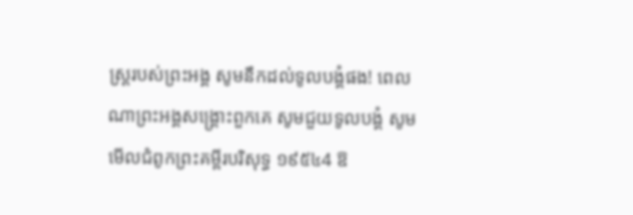ស្ដ្ររបស់ព្រះអង្គ សូមនឹកដល់ទូលបង្គំផង! ពេលណាព្រះអង្គសង្គ្រោះពួកគេ សូមជួយទូលបង្គំ សូមមើលជំពូកព្រះគម្ពីរបរិសុទ្ធ ១៩៥៤4 ឱ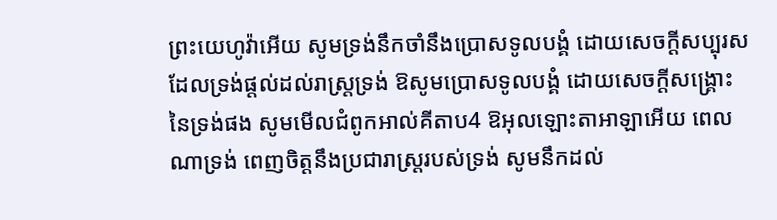ព្រះយេហូវ៉ាអើយ សូមទ្រង់នឹកចាំនឹងប្រោសទូលបង្គំ ដោយសេចក្ដីសប្បុរស ដែលទ្រង់ផ្តល់ដល់រាស្ត្រទ្រង់ ឱសូមប្រោសទូលបង្គំ ដោយសេចក្ដីសង្រ្គោះនៃទ្រង់ផង សូមមើលជំពូកអាល់គីតាប4 ឱអុលឡោះតាអាឡាអើយ ពេលណាទ្រង់ ពេញចិត្តនឹងប្រជារាស្ដ្ររបស់ទ្រង់ សូមនឹកដល់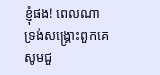ខ្ញុំផង! ពេលណាទ្រង់សង្គ្រោះពួកគេ សូមជួ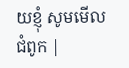យខ្ញុំ សូមមើលជំពូក |